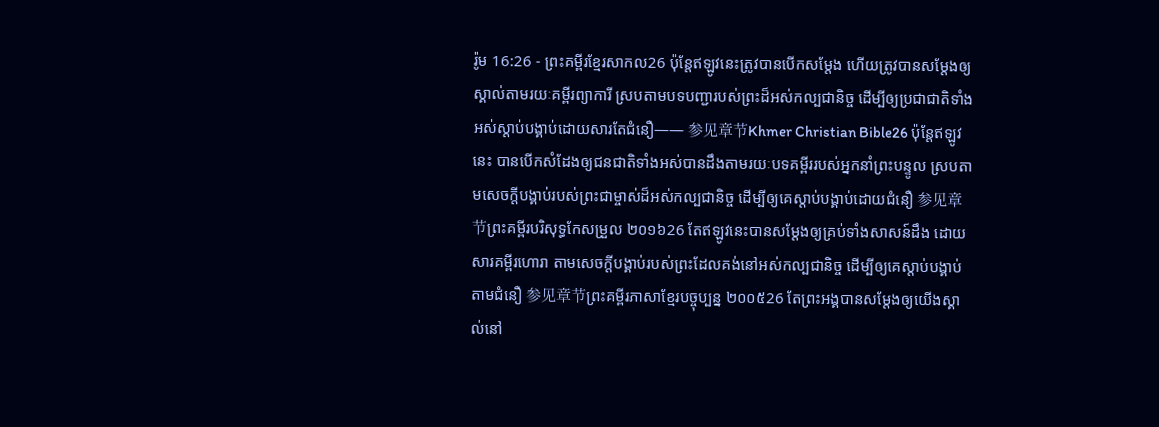រ៉ូម 16:26 - ព្រះគម្ពីរខ្មែរសាកល26 ប៉ុន្តែឥឡូវនេះត្រូវបានបើកសម្ដែង ហើយត្រូវបានសម្ដែងឲ្យស្គាល់តាមរយៈគម្ពីរព្យាការី ស្របតាមបទបញ្ជារបស់ព្រះដ៏អស់កល្បជានិច្ច ដើម្បីឲ្យប្រជាជាតិទាំងអស់ស្ដាប់បង្គាប់ដោយសារតែជំនឿ—— 参见章节Khmer Christian Bible26 ប៉ុន្ដែឥឡូវនេះ បានបើកសំដែងឲ្យជនជាតិទាំងអស់បានដឹងតាមរយៈបទគម្ពីររបស់អ្នកនាំព្រះបន្ទូល ស្របតាមសេចក្ដីបង្គាប់របស់ព្រះជាម្ចាស់ដ៏អស់កល្បជានិច្ច ដើម្បីឲ្យគេស្ដាប់បង្គាប់ដោយជំនឿ 参见章节ព្រះគម្ពីរបរិសុទ្ធកែសម្រួល ២០១៦26 តែឥឡូវនេះបានសម្ដែងឲ្យគ្រប់ទាំងសាសន៍ដឹង ដោយសារគម្ពីរហោរា តាមសេចក្ដីបង្គាប់របស់ព្រះដែលគង់នៅអស់កល្បជានិច្ច ដើម្បីឲ្យគេស្ដាប់បង្គាប់តាមជំនឿ 参见章节ព្រះគម្ពីរភាសាខ្មែរបច្ចុប្បន្ន ២០០៥26 តែព្រះអង្គបានសម្តែងឲ្យយើងស្គាល់នៅ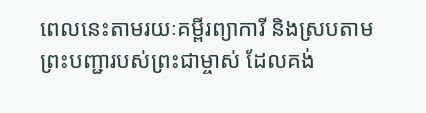ពេលនេះតាមរយៈគម្ពីរព្យាការី និងស្របតាមព្រះបញ្ជារបស់ព្រះជាម្ចាស់ ដែលគង់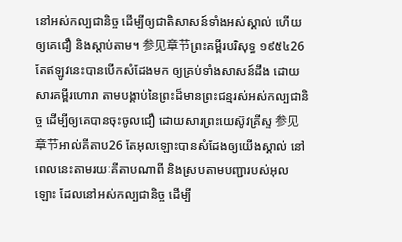នៅអស់កល្បជានិច្ច ដើម្បីឲ្យជាតិសាសន៍ទាំងអស់ស្គាល់ ហើយឲ្យគេជឿ និងស្ដាប់តាម។ 参见章节ព្រះគម្ពីរបរិសុទ្ធ ១៩៥៤26 តែឥឡូវនេះបានបើកសំដែងមក ឲ្យគ្រប់ទាំងសាសន៍ដឹង ដោយសារគម្ពីរហោរា តាមបង្គាប់នៃព្រះដ៏មានព្រះជន្មរស់អស់កល្បជានិច្ច ដើម្បីឲ្យគេបានចុះចូលជឿ ដោយសារព្រះយេស៊ូវគ្រីស្ទ 参见章节អាល់គីតាប26 តែអុលឡោះបានសំដែងឲ្យយើងស្គាល់ នៅពេលនេះតាមរយៈគីតាបណាពី និងស្របតាមបញ្ជារបស់អុលឡោះ ដែលនៅអស់កល្បជានិច្ច ដើម្បី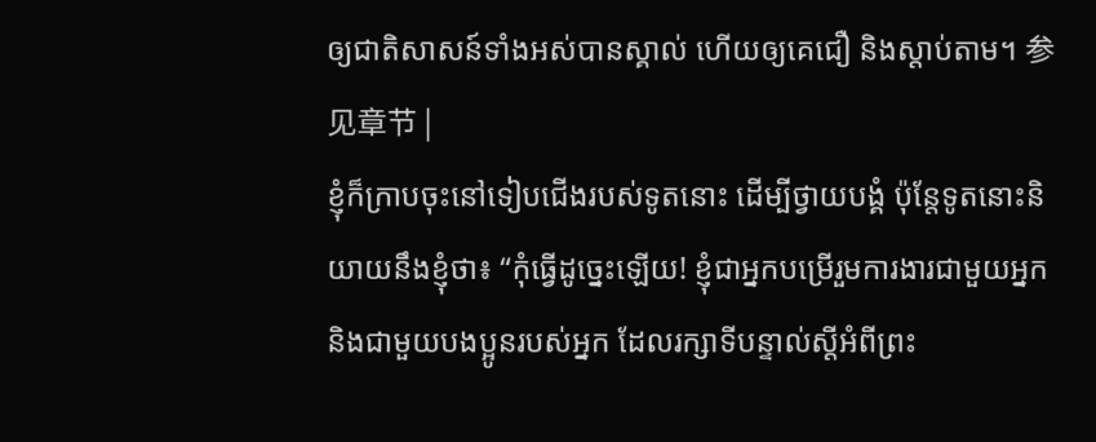ឲ្យជាតិសាសន៍ទាំងអស់បានស្គាល់ ហើយឲ្យគេជឿ និងស្ដាប់តាម។ 参见章节 |
ខ្ញុំក៏ក្រាបចុះនៅទៀបជើងរបស់ទូតនោះ ដើម្បីថ្វាយបង្គំ ប៉ុន្តែទូតនោះនិយាយនឹងខ្ញុំថា៖ “កុំធ្វើដូច្នេះឡើយ! ខ្ញុំជាអ្នកបម្រើរួមការងារជាមួយអ្នក និងជាមួយបងប្អូនរបស់អ្នក ដែលរក្សាទីបន្ទាល់ស្ដីអំពីព្រះ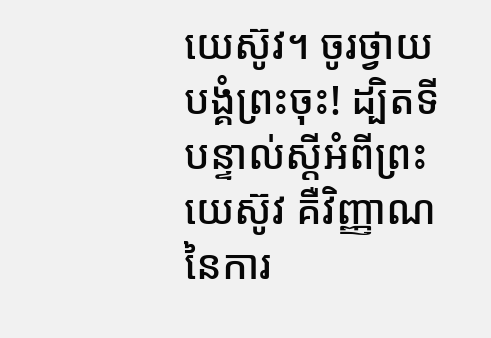យេស៊ូវ។ ចូរថ្វាយបង្គំព្រះចុះ! ដ្បិតទីបន្ទាល់ស្ដីអំពីព្រះយេស៊ូវ គឺវិញ្ញាណនៃការ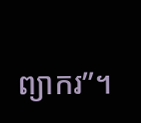ព្យាករ”។